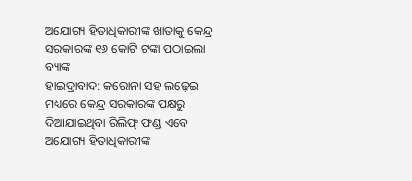ଅଯୋଗ୍ୟ ହିତାଧିକାରୀଙ୍କ ଖାତାକୁ କେନ୍ଦ୍ର ସରକାରଙ୍କ ୧୬ କୋଟି ଟଙ୍କା ପଠାଇଲା ବ୍ୟାଙ୍କ
ହାଇଦ୍ରାବାଦ: କରୋନା ସହ ଲଢ଼େଇ ମଧ୍ୟରେ କେନ୍ଦ୍ର ସରକାରଙ୍କ ପକ୍ଷରୁ ଦିଆଯାଇଥିବା ରିଲିଫ୍ ଫଣ୍ଡ ଏବେ ଅଯୋଗ୍ୟ ହିତାଧିକାରୀଙ୍କ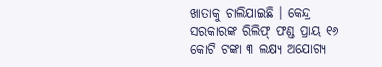ଖାତାକୁ ଚାଲିଯାଇଛି । କେନ୍ଦ୍ର ସରକାରଙ୍କ ରିଲିଫ୍ ଫଣ୍ଡ ପ୍ରାୟ ୧୬ କୋଟି ଟଙ୍କା ୩ ଲକ୍ଷ୍ୟ ଅଯୋଗ୍ୟ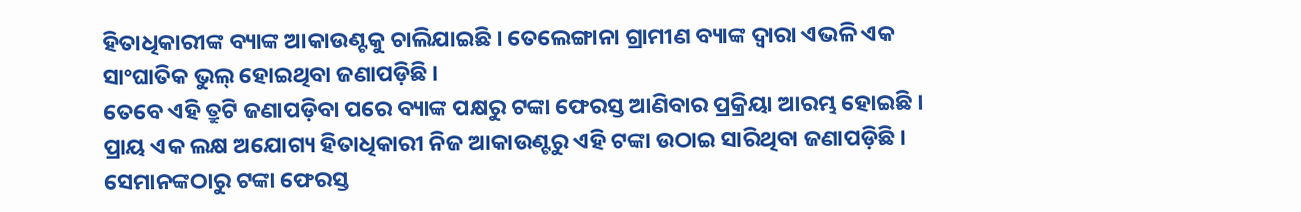ହିତାଧିକାରୀଙ୍କ ବ୍ୟାଙ୍କ ଆକାଉଣ୍ଟକୁ ଚାଲିଯାଇଛି । ତେଲେଙ୍ଗାନା ଗ୍ରାମୀଣ ବ୍ୟାଙ୍କ ଦ୍ୱାରା ଏଭଳି ଏକ ସାଂଘାତିକ ଭୁଲ୍ ହୋଇଥିବା ଜଣାପଡ଼ିଛି ।
ତେବେ ଏହି ତ୍ରୁଟି ଜଣାପଡ଼ିବା ପରେ ବ୍ୟାଙ୍କ ପକ୍ଷରୁ ଟଙ୍କା ଫେରସ୍ତ ଆଣିବାର ପ୍ରକ୍ରିୟା ଆରମ୍ଭ ହୋଇଛି । ପ୍ରାୟ ଏକ ଲକ୍ଷ ଅଯୋଗ୍ୟ ହିତାଧିକାରୀ ନିଜ ଆକାଉଣ୍ଟରୁ ଏହି ଟଙ୍କା ଉଠାଇ ସାରିଥିବା ଜଣାପଡ଼ିଛି । ସେମାନଙ୍କଠାରୁ ଟଙ୍କା ଫେରସ୍ତ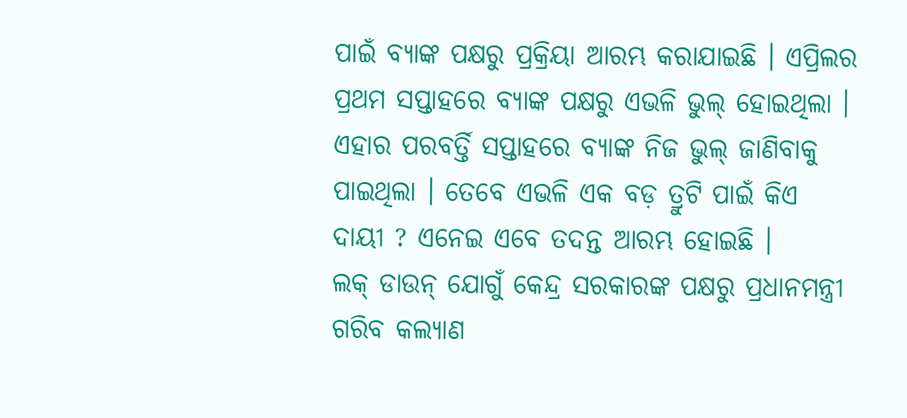ପାଇଁ ବ୍ୟାଙ୍କ ପକ୍ଷରୁ ପ୍ରକ୍ରିୟା ଆରମ୍ଭ କରାଯାଇଛି । ଏପ୍ରିଲର ପ୍ରଥମ ସପ୍ତାହରେ ବ୍ୟାଙ୍କ ପକ୍ଷରୁ ଏଭଳି ଭୁଲ୍ ହୋଇଥିଲା । ଏହାର ପରବର୍ତ୍ତି ସପ୍ତାହରେ ବ୍ୟାଙ୍କ ନିଜ ଭୁଲ୍ ଜାଣିବାକୁ ପାଇଥିଲା । ତେବେ ଏଭଳି ଏକ ବଡ଼ ତ୍ରୁଟି ପାଇଁ କିଏ ଦାୟୀ ? ଏନେଇ ଏବେ ତଦନ୍ତ ଆରମ୍ଭ ହୋଇଛି ।
ଲକ୍ ଡାଉନ୍ ଯୋଗୁଁ କେନ୍ଦ୍ର ସରକାରଙ୍କ ପକ୍ଷରୁ ପ୍ରଧାନମନ୍ତ୍ରୀ ଗରିବ କଲ୍ୟାଣ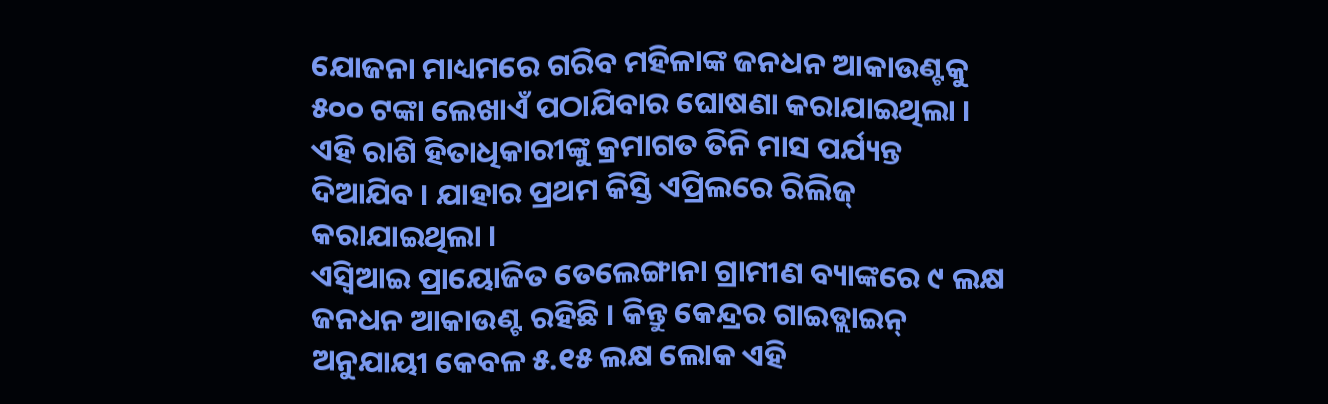ଯୋଜନା ମାଧ୍ୟମରେ ଗରିବ ମହିଳାଙ୍କ ଜନଧନ ଆକାଉଣ୍ଟକୁ ୫୦୦ ଟଙ୍କା ଲେଖାଏଁ ପଠାଯିବାର ଘୋଷଣା କରାଯାଇଥିଲା । ଏହି ରାଶି ହିତାଧିକାରୀଙ୍କୁ କ୍ରମାଗତ ତିନି ମାସ ପର୍ଯ୍ୟନ୍ତ ଦିଆଯିବ । ଯାହାର ପ୍ରଥମ କିସ୍ତି ଏପ୍ରିଲରେ ରିଲିଜ୍ କରାଯାଇଥିଲା ।
ଏସ୍ବିଆଇ ପ୍ରାୟୋଜିତ ତେଲେଙ୍ଗାନା ଗ୍ରାମୀଣ ବ୍ୟାଙ୍କରେ ୯ ଲକ୍ଷ ଜନଧନ ଆକାଉଣ୍ଟ ରହିଛି । କିନ୍ତୁ କେନ୍ଦ୍ରର ଗାଇଡ୍ଲାଇନ୍ ଅନୁଯାୟୀ କେବଳ ୫.୧୫ ଲକ୍ଷ ଲୋକ ଏହି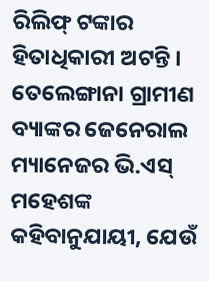ରିଲିଫ୍ ଟଙ୍କାର ହିତାଧିକାରୀ ଅଟନ୍ତି । ତେଲେଙ୍ଗାନା ଗ୍ରାମୀଣ ବ୍ୟାଙ୍କର ଜେନେରାଲ ମ୍ୟାନେଜର ଭି.ଏସ୍ ମହେଶଙ୍କ କହିବାନୁଯାୟୀ, ଯେଉଁ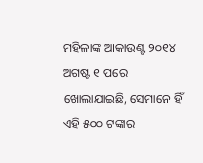ମହିଳାଙ୍କ ଆକାଉଣ୍ଟ ୨୦୧୪ ଅଗଷ୍ଟ ୧ ପରେ ଖୋଲାଯାଇଛି, ସେମାନେ ହିଁ ଏହି ୫୦୦ ଟଙ୍କାର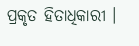ପ୍ରକୃତ ହିତାଧିକାରୀ ।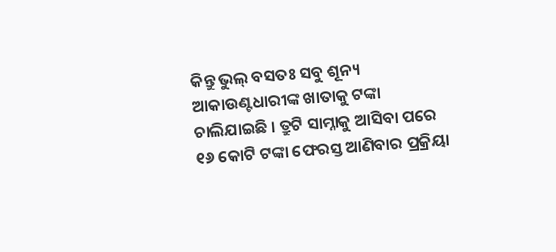କିନ୍ତୁ ଭୁଲ୍ ବସତଃ ସବୁ ଶୂନ୍ୟ ଆକାଉଣ୍ଟଧାରୀଙ୍କ ଖାତାକୁ ଟଙ୍କା ଚାଲିଯାଇଛି । ତ୍ରୁଟି ସାମ୍ନାକୁ ଆସିବା ପରେ ୧୬ କୋଟି ଟଙ୍କା ଫେରସ୍ତ ଆଣିବାର ପ୍ରକ୍ରିୟା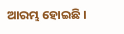ଆରମ୍ଭ ହୋଇଛି ।